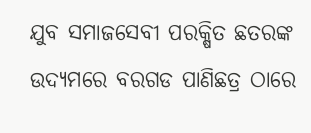ଯୁବ ସମାଜସେବୀ ପରକ୍ଷିତ ଛତରଙ୍କ ଉଦ୍ୟମରେ ବରଗଡ ପାଣିଛତ୍ର ଠାରେ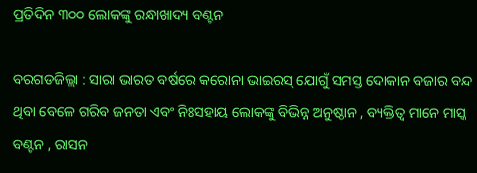ପ୍ରତିଦିନ ୩୦୦ ଲୋକଙ୍କୁ ରନ୍ଧାଖାଦ୍ୟ ବଣ୍ଟନ

ବରଗଡଜିଲ୍ଲା : ସାରା ଭାରତ ବର୍ଷରେ କରୋନା ଭାଇରସ୍ ଯୋଗୁଁ ସମସ୍ତ ଦୋକାନ ବଜାର ବନ୍ଦ ଥିବା ବେଳେ ଗରିବ ଜନତା ଏବଂ ନିଃସହାୟ ଲୋକଙ୍କୁ ବିଭିନ୍ନ ଅନୁଷ୍ଠାନ , ବ୍ୟକ୍ତିତ୍ବ ମାନେ ମାସ୍କ ବଣ୍ଟନ , ରାସନ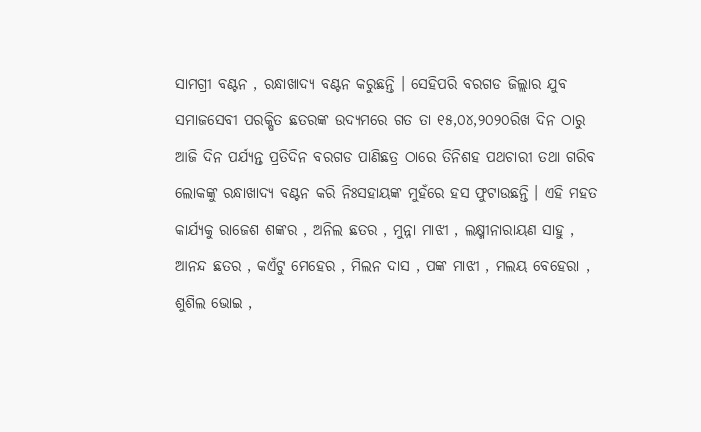ସାମଗ୍ରୀ ବଣ୍ଟନ , ରନ୍ଧାଖାଦ୍ୟ ବଣ୍ଟନ କରୁଛନ୍ତି । ସେହିପରି ବରଗଡ ଜିଲ୍ଲାର ଯୁବ ସମାଜସେବୀ ପରକ୍ଷିତ ଛତରଙ୍କ ଉଦ୍ୟମରେ ଗତ ତା ୧୫,୦୪,୨୦୨୦ରିଖ ଦିନ ଠାରୁ ଆଜି ଦିନ ପର୍ଯ୍ୟନ୍ତ ପ୍ରତିଦିନ ବରଗଡ ପାଣିଛତ୍ର ଠାରେ ତିନିଶହ ପଥଚାରୀ ତଥା ଗରିବ ଲୋକଙ୍କୁ ରନ୍ଧାଖାଦ୍ୟ ବଣ୍ଟନ କରି ନିଃସହାୟଙ୍କ ମୁହଁରେ ହସ ଫୁଟାଉଛନ୍ତି । ଏହି ମହତ କାର୍ଯ୍ୟକୁ ରାଜେଶ ଶଙ୍କର , ଅନିଲ ଛତର , ମୁନ୍ନା ମାଝୀ , ଲକ୍ଷ୍ମୀନାରାୟଣ ସାହୁ , ଆନନ୍ଦ ଛତର , କଏଁଟୁ ମେହେର , ମିଲନ ଦାସ , ପଙ୍କ ମାଝୀ , ମଲୟ ବେହେରା , ଶୁଶିଲ ଭୋଇ ,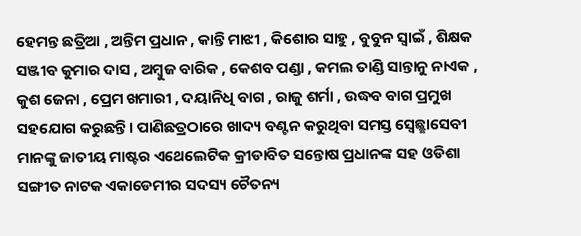ହେମନ୍ତ ଛତ୍ରିଆ , ଅନ୍ତିମ ପ୍ରଧାନ , କାନ୍ତି ମାଝୀ , କିଶୋର ସାହୁ , ବୁବୁନ ସ୍ବାଇଁ , ଶିକ୍ଷକ ସଞ୍ଜୀବ କୁମାର ଦାସ , ଅମ୍ବୁଜ ବାରିକ , କେଶବ ପଣ୍ଡା , କମଲ ତାଣ୍ଡି ସାନ୍ତାନୁ ନାଏକ , କୁଶ ଜେନା , ପ୍ରେମ ଖମାରୀ , ଦୟାନିଧି ବାଗ , ରାଜୁ ଶର୍ମା , ଉଦ୍ଧବ ବାଗ ପ୍ରମୁଖ ସହଯୋଗ କରୁଛନ୍ତି। ପାଣିଛତ୍ରଠାରେ ଖାଦ୍ୟ ବଣ୍ଟନ କରୁଥିବା ସମସ୍ତ ସ୍ବେଛ୍ଛାସେବୀ ମାନଙ୍କୁ ଜାତୀୟ ମାଷ୍ଟର ଏଥେଲେଟିକ କ୍ରୀଡାବିତ ସନ୍ତୋଷ ପ୍ରଧାନଙ୍କ ସହ ଓଡିଶା ସଙ୍ଗୀତ ନାଟକ ଏକାଡେମୀର ସଦସ୍ୟ ଚୈତନ୍ୟ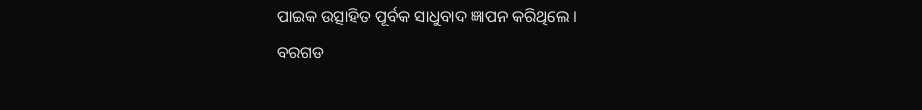ପାଇକ ଉତ୍ସାହିତ ପୂର୍ବକ ସାଧୁବାଦ ଜ୍ଞାପନ କରିଥିଲେ ।
ବରଗଡ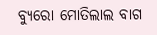ବ୍ୟୁରୋ ମୋତିଲାଲ ବାଗ